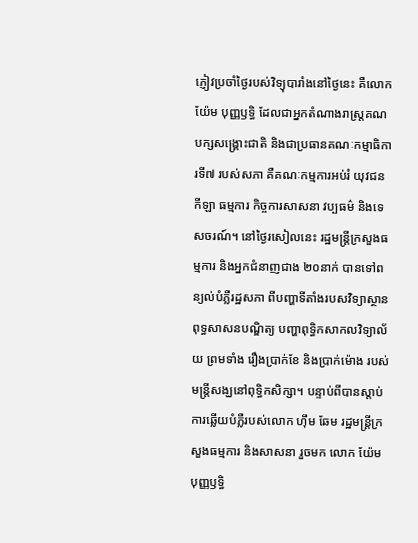ភ្ញៀវប្រចាំថ្ងៃរបស់វិទ្យុបារាំងនៅថ្ងៃនេះ គឺលោក យ៉ែម បុញ្ញឫទ្ធិ ដែលជាអ្នកតំណាងរាស្ត្រគណបក្សសង្គ្រោះជាតិ និងជាប្រធានគណៈកម្មាធិការទី៧ របស់សភា គឺគណៈកម្មការអប់រំ យុវជន កីឡា ធម្មការ កិច្ចការសាសនា វប្បធម៌ និងទេសចរណ៍។ នៅថ្ងៃរសៀលនេះ រដ្ឋមន្ត្រីក្រសួងធម្មការ និងអ្នកជំនាញជាង ២០នាក់ បានទៅពន្យល់បំភ្លឺរដ្ឋសភា ពីបញ្ហាទីតាំងរបសវិទ្យាស្ថានពុទ្ធសាសនបណ្ឌិត្យ បញ្ហាពុទ្ធិកសាកលវិទ្យាល័យ ព្រមទាំង រឿងប្រាក់ខែ និងប្រាក់ម៉ោង របស់មន្ត្រីសង្ឃនៅពុទ្ធិកសិក្សា។ បន្ទាប់ពីបានស្តាប់ការឆ្លើយបំភ្លឺរបស់លោក ហ៊ឹម ឆែម រដ្ឋមន្ត្រីក្រសួងធម្មការ និងសាសនា រួចមក លោក យ៉ែម បុញ្ញឫទ្ធិ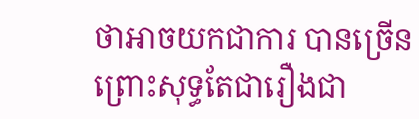ថាអាចយកជាការ បានច្រើន ព្រោះសុទ្ធតែជារឿងជា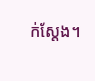ក់ស្តែង។